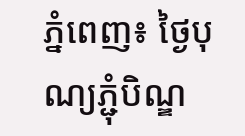ភ្នំពេញ៖ ថ្ងៃបុណ្យភ្ជុំបិណ្ឌ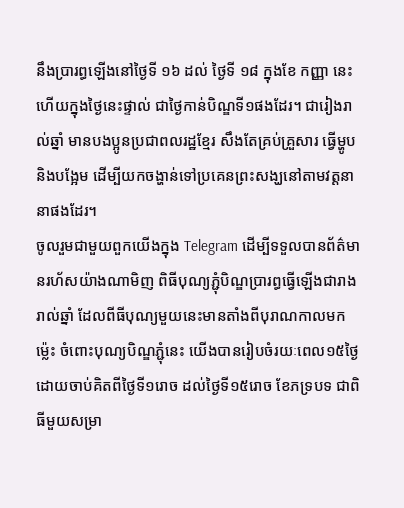នឹងប្រារព្ធឡើងនៅថ្ងៃទី ១៦ ដល់ ថ្ងៃទី ១៨ ក្នុងខែ កញ្ញា នេះ ហើយក្នុងថ្ងៃនេះផ្ទាល់ ជាថ្ងៃកាន់បិណ្ឌទី១ផងដែរ។ ជារៀងរាល់ឆ្នាំ មានបងប្អូនប្រជាពលរដ្ឋខ្មែរ សឹងតែគ្រប់គ្រួសារ ធ្វើម្ហូប និងបង្អែម ដើម្បីយកចង្ហាន់ទៅប្រគេនព្រះសង្ឃនៅតាមវត្តនានាផងដែរ។
ចូលរួមជាមួយពួកយើងក្នុង Telegram ដើម្បីទទួលបានព័ត៌មានរហ័សយ៉ាងណាមិញ ពិធីបុណ្យភ្ជុំបិណ្ឌប្រារព្ធធ្វើឡើងជារាងរាល់ឆ្នាំ ដែលពីធីបុណ្យមួយនេះមានតាំងពីបុរាណកាលមកម្ល៉េះ ចំពោះបុណ្យបិណ្ឌភ្ជុំនេះ យើងបានរៀបចំរយៈពេល១៥ថ្ងៃ ដោយចាប់គិតពីថ្ងៃទី១រោច ដល់ថ្ងៃទី១៥រោច ខែភទ្របទ ជាពិធីមួយសម្រា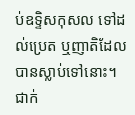ប់ឧទ្ទិសកុសល ទៅដល់ប្រេត ឬញាតិដែលបានស្លាប់ទៅនោះ។
ជាក់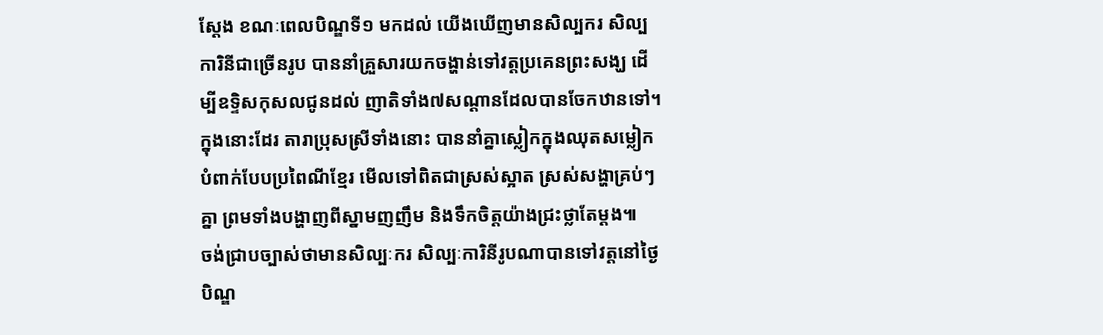ស្ដែង ខណៈពេលបិណ្ឌទី១ មកដល់ យើងឃើញមានសិល្បករ សិល្បការិនីជាច្រើនរូប បាននាំគ្រួសារយកចង្ហាន់ទៅវត្តប្រគេនព្រះសង្ឃ ដើម្បីឧទ្ទិសកុសលជូនដល់ ញាតិទាំង៧សណ្តានដែលបានចែកឋានទៅ។ ក្នុងនោះដែរ តារាប្រុសស្រីទាំងនោះ បាននាំគ្នាស្លៀកក្នុងឈុតសម្លៀកបំពាក់បែបប្រពៃណីខ្មែរ មើលទៅពិតជាស្រស់ស្អាត ស្រស់សង្ហាគ្រប់ៗគ្នា ព្រមទាំងបង្ហាញពីស្នាមញញឹម និងទឹកចិត្តយ៉ាងជ្រះថ្លាតែម្ដង៕
ចង់ជ្រាបច្បាស់ថាមានសិល្បៈករ សិល្បៈការិនីរូបណាបានទៅវត្តនៅថ្ងៃបិណ្ឌ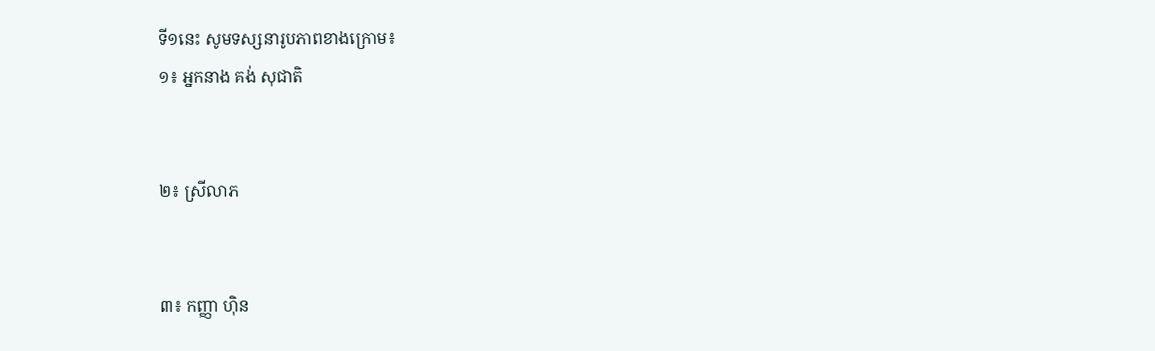ទី១នេះ សូមទស្សនារូបភាពខាងក្រោម៖
១៖ អ្នកនាង គង់ សុជាតិ


២៖ ស្រីលាភ


៣៖ កញ្ញា ហ៊ិន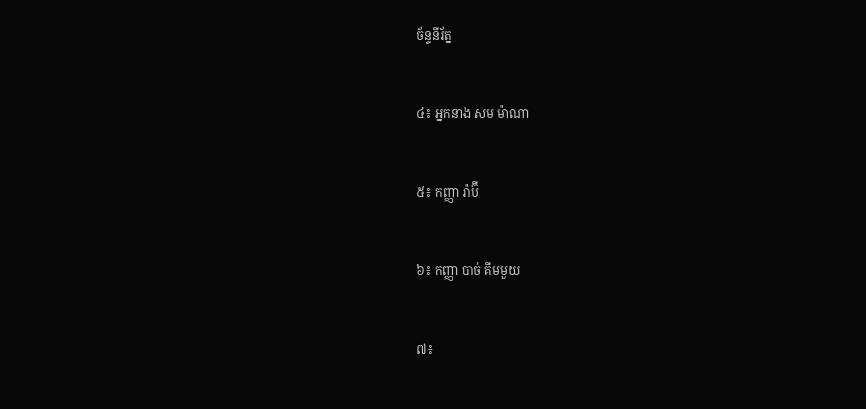ច័ន្ទនីរ័ត្ន


៤៖ អ្នកនាង សម ម៉ាណា


៥៖ កញ្ញា រ៉ាប៊ី


៦៖ កញ្ញា បាច់ គីមមួយ


៧៖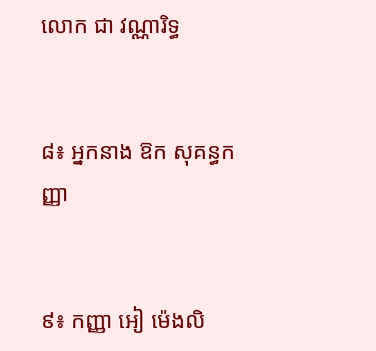លោក ជា វណ្ណារិទ្ធ


៨៖ អ្នកនាង ឱក សុគន្ធកញ្ញា


៩៖ កញ្ញា អៀ ម៉េងលិ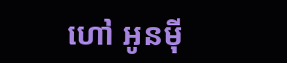ហៅ អូនម៉ី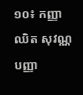១០៖ កញ្ញា ឈិត សុវណ្ណបញ្ញា